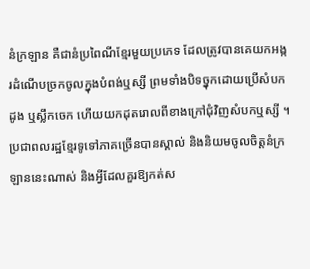នំក្រឡាន គឺជានំប្រពៃណីខ្មែរមួយប្រភេទ ដែលត្រូវបានគេយកអង្ករដំណើបច្រកចូលក្នុងបំពង់ឬស្សី ព្រមទាំងបិទច្នុកដោយប្រើសំបកដូង ឬស្លឹកចេក ហើយយកដុតរោលពីខាងក្រៅជុំវិញសំបកឬស្សី ។ ប្រជាពលរដ្ឋខ្មែរទូទៅភាគច្រើនបានស្គាល់ និងនិយមចូលចិត្តនំក្រឡាននេះណាស់ និងអ្វីដែលគួរឱ្យកត់ស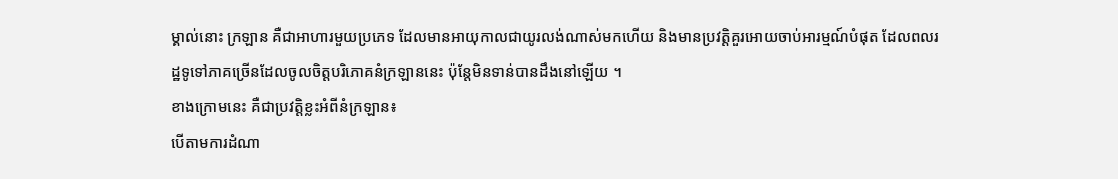ម្គាល់នោះ ក្រឡាន គឺជាអាហារមួយប្រភេទ ដែលមានអាយុកាលជាយូរលង់ណាស់មកហើយ និងមានប្រវត្តិគួរអោយចាប់អារម្មណ៍បំផុត ដែលពលរដ្ឋទូទៅភាគច្រើនដែលចូលចិត្តបរិភោគនំក្រឡាននេះ ប៉ុន្តែមិនទាន់បានដឹងនៅឡើយ ។
ខាងក្រោមនេះ គឺជាប្រវត្តិខ្លះអំពីនំក្រឡាន៖
បើតាមការដំណា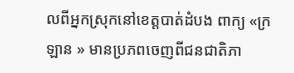លពីអ្នកស្រុកនៅខេត្តបាត់ដំបង ពាក្យ «ក្រឡាន » មានប្រភពចេញពីជនជាតិភា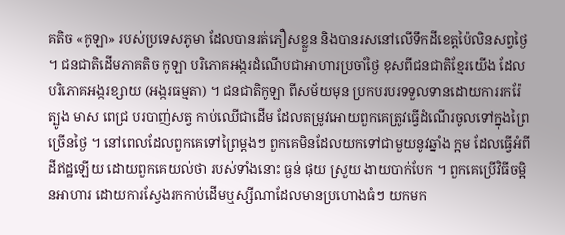គតិច «កូឡា» របស់ប្រទេសភូមា ដែលបានរត់ភឿសខ្លួន និងបានរសនៅលើទឹកដីខេត្តប៉ៃលិនសព្វថ្ងៃ ។ ជនជាតិដើមភាគតិច កូឡា បរិភោគអង្ករដំណើបជាអាហារប្រចាំថ្ងៃ ខុសពីជនជាតិខ្មែរយើង ដែលបរិភោគអង្ករខ្សាយ (អង្ករធម្មតា) ។ ជនជាតិកូឡា ពីសម័យមុន ប្រកបរបរទទួលទានដោយការរករ៉ែ ត្បូង មាស ពេជ្រ បរបាញ់សត្វ កាប់ឈើជាដើម ដែលតម្រូវអោយពួកគេត្រូវធ្វើដំណើរចូលទៅក្នុងព្រៃច្រើនថ្ងៃ ។ នៅពេលដែលពួកគេទៅព្រៃម្តងៗ ពួកគេមិនដែលយកទៅជាមួយនូវឆ្នាំង ក្អម ដែលធ្វើអំពីដីឥដ្ឋឡើយ ដោយពួកគេយល់ថា របស់ទាំងនោះ ធ្ងន់ ផុយ ស្រួយ ងាយបាក់បែក ។ ពួកគេប្រើវិធីចម្អិនអាហារ ដោយការស្វែងរកកាប់ដើមឬស្សីណាដែលមានប្រហោងធំៗ យកមក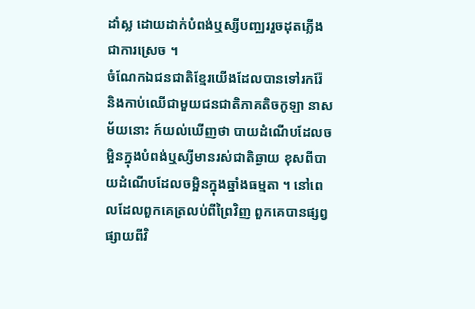ដាំស្ល ដោយដាក់បំពង់ឬស្សីបញ្ឈររួចដុតភ្លើងជាការស្រេច ។
ចំណែកឯជនជាតិខ្មែរយើងដែលបានទៅរករ៉ែ និងកាប់ឈើជាមួយជនជាតិភាគតិចកូឡា នាសម័យនោះ ក៍យល់ឃើញថា បាយដំណើបដែលចម្អិនក្នុងបំពង់ឬស្សីមានរស់ជាតិឆ្ងាយ ខុសពីបាយដំណើបដែលចម្អិនក្នុងឆ្នាំងធម្មតា ។ នៅពេលដែលពួកគេត្រលប់ពីព្រៃវិញ ពួកគេបានផ្សព្វផ្សាយពីវិ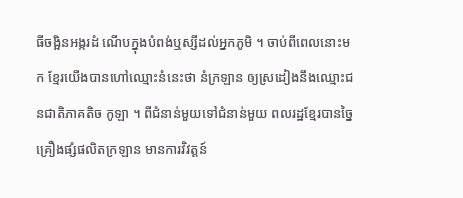ធីចង្អិនអង្ករដំ ណើបក្នុងបំពង់ឬស្សីដល់អ្នកភូមិ ។ ចាប់ពីពេលនោះមក ខ្មែរយើងបានហៅឈ្មោះនំនេះថា នំក្រឡាន ឲ្យស្រដៀងនឹងឈ្មោះជនជាតិភាគតិច កូឡា ។ ពីជំនាន់មួយទៅជំនាន់មួយ ពលរដ្ឋខ្មែរបានច្នៃគ្រឿងផ្សំផលិតក្រឡាន មានការវិវត្តន៍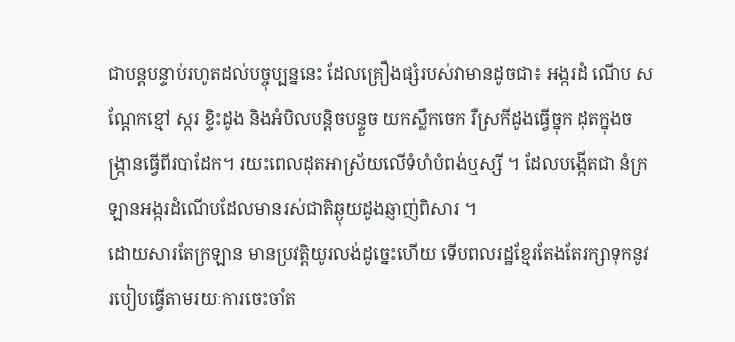ជាបន្តបន្ទាប់រហូតដល់បច្ចុប្បន្ននេះ ដែលគ្រឿងផ្សំរបស់វាមានដូចជា៖ អង្ករដំ ណើប សណ្តែកខ្មៅ ស្ករ ខ្ទិះដូង និងអំបិលបន្តិចបន្ទួច យកស្លឹកចេក រឺស្រកីដូងធ្វើច្នុក ដុតក្នុងចង្ក្រានធ្វើពីរបាដែក។ រយះពេលដុតអាស្រ័យលើទំហំបំពង់ឬស្សី ។ ដែលបង្កើតជា នំក្រឡានអង្ករដំណើបដែលមានរស់ជាតិឆ្ងុយដូងឆ្ញាញ់ពិសារ ។
ដោយសារតែក្រឡាន មានប្រវត្តិយូរលង់ដូច្នេះហើយ ទើបពលរដ្ឋខ្មែរតែងតែរក្សាទុកនូវរបៀបធ្វើតាមរយៈការចេះចាំត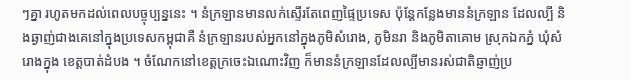ៗគ្នា រហូតមកដល់ពេលបច្ចុប្បន្ននេះ ។ នំក្រឡានមានលក់ស្ទើរតែពេញផ្ទៃប្រទេស ប៉ុន្តែកន្លែងមាននំក្រឡាន ដែលល្បី និងឆ្ងាញ់ជាងគេនៅក្នុងប្រទេសកម្ពុជាគឺ នំក្រឡានរបស់អ្នកនៅក្នុងភូមិសំរោង, ភូមិនរា និងភូមិតាគោម ស្រុកឯកភ្នំ ឃុំសំរោងក្នុង ខេត្តបាត់ដំបង ។ ចំណែកនៅខេត្តក្រចេះឯណោះវិញ ក៏មាននំក្រឡានដែលល្បីមានរស់ជាតិឆ្ញាញ់ប្រ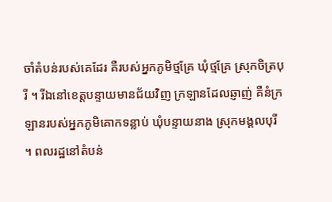ចាំតំបន់របស់គេដែរ គឺរបស់អ្នកភូមិថ្មគ្រែ ឃុំថ្មគ្រែ ស្រុកចិត្របុរី ។ រីឯនៅខេត្តបន្ទាយមានជ័យវិញ ក្រឡានដែលឆ្ញាញ់ គឺនំក្រឡានរបស់អ្នកភូមិគោកទន្លាប់ ឃុំបន្ទាយនាង ស្រុកមង្គលបុរី ។ ពលរដ្ឋនៅតំបន់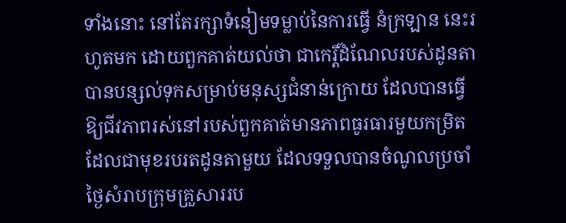ទាំងនោះ នៅតែរក្សាទំនៀមទម្លាប់នៃការធ្វើ នំក្រឡាន នេះរហូតមក ដោយពួកគាត់យល់ថា ជាកេរ្តិ៍ដំណែលរបស់ដូនតាបានបន្សល់ទុកសម្រាប់មនុស្សជំនាន់ក្រោយ ដែលបានធ្វើឱ្យជីវភាពរស់នៅរបស់ពួកគាត់មានភាពធូរធារមួយកម្រិត ដែលជាមុខរបរតដូនតាមួយ ដែលទទួលបានចំណូលប្រចាំថ្ងៃសំរាបក្រុមគ្រួសាររប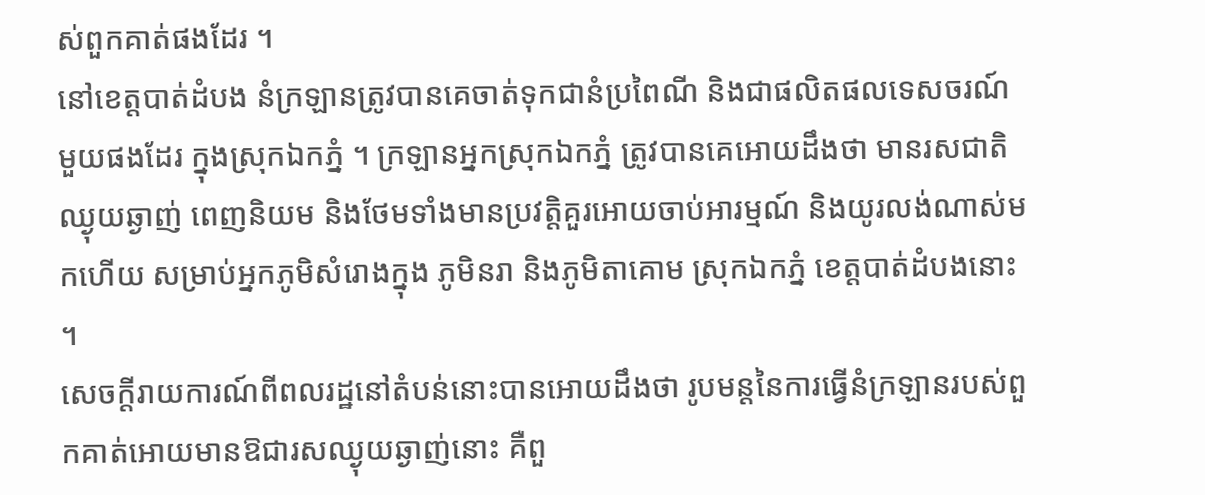ស់ពួកគាត់ផងដែរ ។
នៅខេត្តបាត់ដំបង នំក្រឡានត្រូវបានគេចាត់ទុកជានំប្រពៃណី និងជាផលិតផលទេសចរណ៍មួយផងដែរ ក្នុងស្រុកឯកភ្នំ ។ ក្រឡានអ្នកស្រុកឯកភ្នំ ត្រូវបានគេអោយដឹងថា មានរសជាតិឈ្ងុយឆ្ងាញ់ ពេញនិយម និងថែមទាំងមានប្រវត្តិគួរអោយចាប់អារម្មណ៍ និងយូរលង់ណាស់មកហើយ សម្រាប់អ្នកភូមិសំរោងក្នុង ភូមិនរា និងភូមិតាគោម ស្រុកឯកភ្នំ ខេត្តបាត់ដំបងនោះ ។
សេចក្តីរាយការណ៍ពីពលរដ្ឋនៅតំបន់នោះបានអោយដឹងថា រូបមន្តនៃការធ្វើនំក្រឡានរបស់ពួកគាត់អោយមានឱជារសឈ្ងុយឆ្ងាញ់នោះ គឺពួ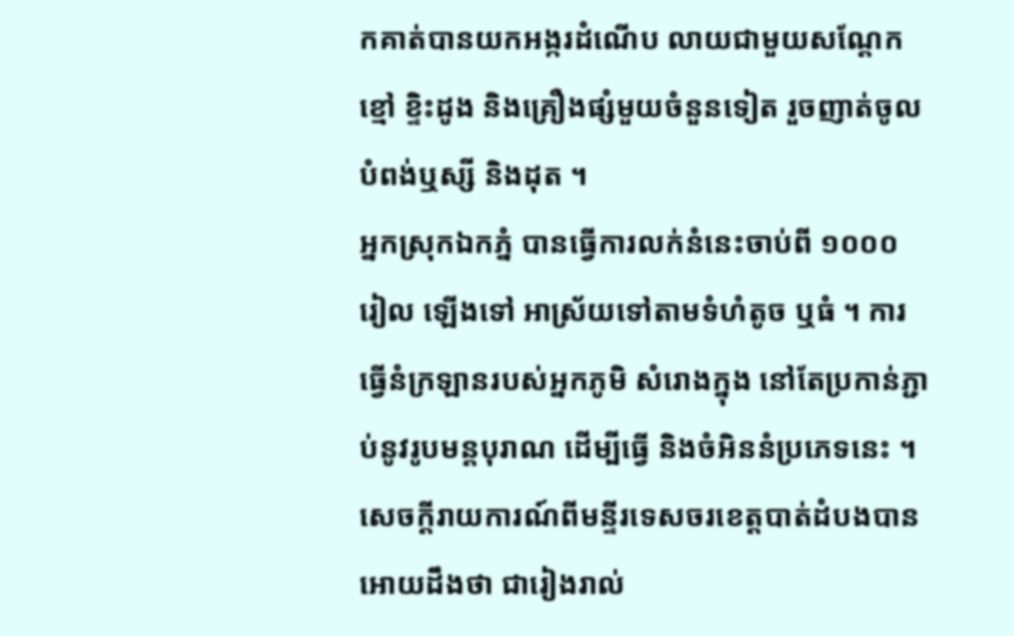កគាត់បានយកអង្ករដំណើប លាយជាមួយសណ្តែកខ្មៅ ខ្ទិះដូង និងគ្រឿងផ្សំមួយចំនួនទៀត រួចញាត់ចូលបំពង់ឬស្សី និងដុត ។
អ្នកស្រុកឯកភ្នំ បានធ្វើការលក់នំនេះចាប់ពី ១០០០ រៀល ឡើងទៅ អាស្រ័យទៅតាមទំហំតូច ឬធំ ។ ការធ្វើនំក្រឡានរបស់អ្នកភូមិ សំរោងក្នុង នៅតែប្រកាន់ភ្ជាប់នូវរូបមន្តបុរាណ ដើម្បីធ្វើ និងចំអិននំប្រភេទនេះ ។ សេចក្តីរាយការណ៍ពីមន្ទីរទេសចរខេត្តបាត់ដំបងបានអោយដឹងថា ជារៀងរាល់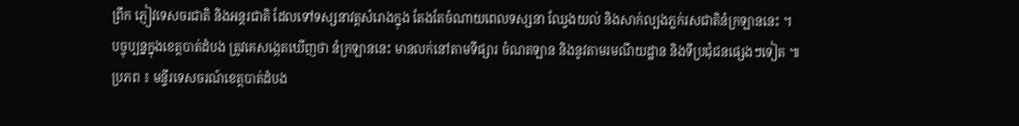ព្រឹក ភ្ញៀវទេសចរជាតិ និងអន្តរជាតិ ដែលទៅទស្សនាវត្តសំរោងក្នុង តែងតែចំណាយពេលទស្សនា ឈ្វែងយល់ និងសាក់ល្បងភ្លក់រសជាតិនំក្រឡាននេះ ។
បច្ចុប្បន្នក្នុងខេត្តបាត់ដំបង ត្រូវគេសង្កេតឃើញថា នំក្រឡាននេះ មានលក់នៅតាមទីផ្សារ ចំណតឡាន និងនូវតាមរមណីយដ្ឋាន និងទីប្រជុំជនផ្សេងៗទៀត ៕
ប្រភព ៖ មន្ទីរទេសចរណ៍ខេត្តបាត់ដំបង